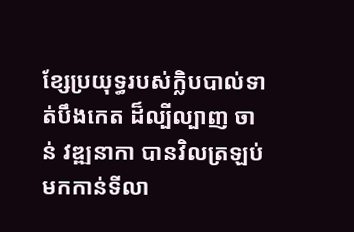ខ្សែប្រយុទ្ធរបស់ក្លិបបាល់ទាត់បឹងកេត ដ៏ល្បីល្បាញ ចាន់ វឌ្ឍនាកា បានវិលត្រឡប់មកកាន់ទីលា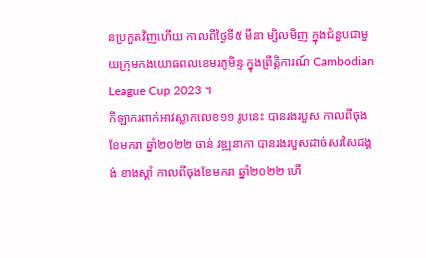នប្រកួតវិញហើយ កាលពីថ្ងៃទី៥ មីនា ម្សិលមិញ ក្នុងជំនួបជាមួយក្រុមកងយោធពលខេមរភូមិន្ទ ក្នុងព្រឹត្តិការណ៍ Cambodian League Cup 2023 ។
កីឡាករពាក់អាវស្លាកលេខ១១ រូបនេះ បានរងរបួស កាលពីចុងខែមករា ឆ្នាំ២០២២ ចាន់ វឌ្ឍនាកា បានរងរបួសដាច់សរសៃជង្គង់ ខាងស្ដាំ កាលពីចុងខែមករា ឆ្នាំ២០២២ ហើ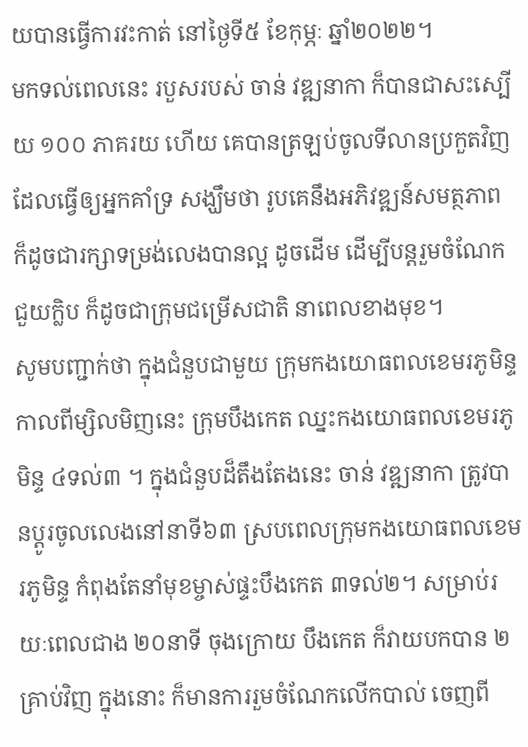យបានធ្វើការវះកាត់ នៅថ្ងៃទី៥ ខែកុម្ភៈ ឆ្នាំ២០២២។
មកទល់ពេលនេះ របួសរបស់ ចាន់ វឌ្ឍនាកា ក៏បានជាសះស្បើយ ១០០ ភាគរយ ហើយ គេបានត្រឡប់ចូលទីលានប្រកួតវិញ ដែលធ្វើឲ្យអ្នកគាំទ្រ សង្ឃឹមថា រូបគេនឹងអភិវឌ្ឍន៍សមត្ថភាព ក៏ដូចជារក្សាទម្រង់លេងបានល្អ ដូចដើម ដើម្បីបន្ដរួមចំណែកជួយក្លិប ក៏ដូចជាក្រុមជម្រើសជាតិ នាពេលខាងមុខ។
សូមបញ្ជាក់ថា ក្នុងជំនួបជាមួយ ក្រុមកងយោធពលខេមរភូមិន្ទ កាលពីម្សិលមិញនេះ ក្រុមបឹងកេត ឈ្នះកងយោធពលខេមរភូមិន្ទ ៤ទល់៣ ។ ក្នុងជំនួបដ៏តឹងតែងនេះ ចាន់ វឌ្ឍនាកា ត្រូវបានប្ដូរចូលលេងនៅនាទី៦៣ ស្របពេលក្រុមកងយោធពលខេមរភូមិន្ទ កំពុងតែនាំមុខម្ចាស់ផ្ទះបឹងកេត ៣ទល់២។ សម្រាប់រយៈពេលជាង ២០នាទី ចុងក្រោយ បឹងកេត ក៏វាយបកបាន ២ គ្រាប់វិញ ក្នុងនោះ ក៏មានការរួមចំណែកលើកបាល់ ចេញពី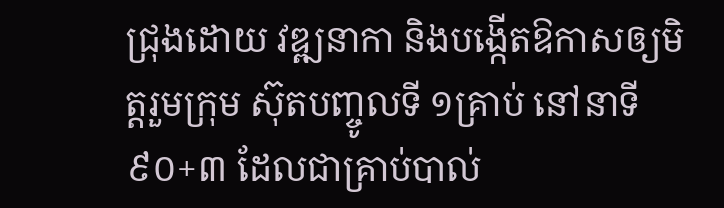ជ្រុងដោយ វឌ្ឍនាកា និងបង្កើតឱកាសឲ្យមិត្តរួមក្រុម ស៊ុតបញ្ចូលទី ១គ្រាប់ នៅនាទី ៩០+៣ ដែលជាគ្រាប់បាល់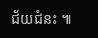ជ័យជំនះ ៕